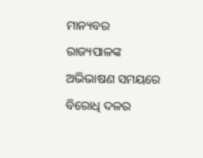ମାନ୍ୟବର ରାଜ୍ୟପାଳଙ୍କ ଅଭିଭାଷଣ ସମୟରେ ବିରୋଧି ଦଳର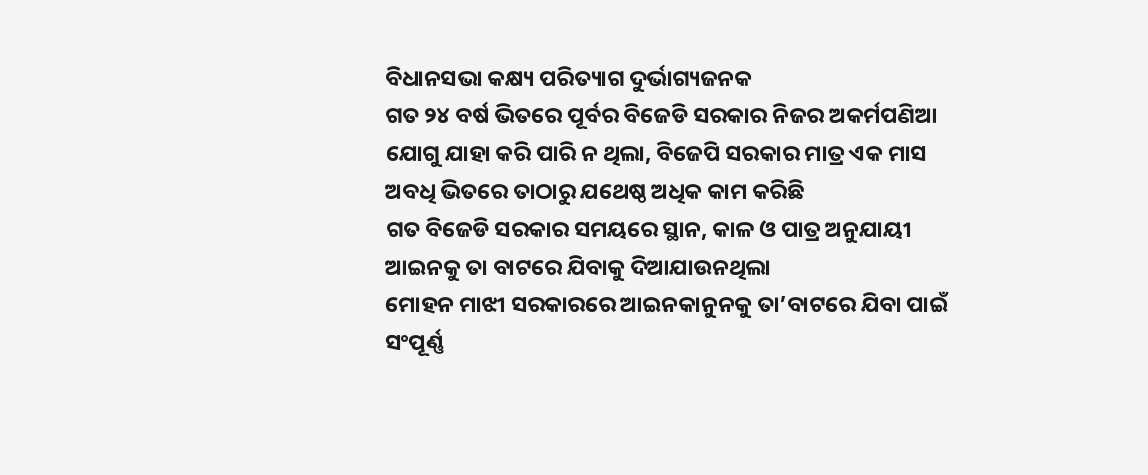ବିଧାନସଭା କକ୍ଷ୍ୟ ପରିତ୍ୟାଗ ଦୁର୍ଭାଗ୍ୟଜନକ
ଗତ ୨୪ ବର୍ଷ ଭିତରେ ପୂର୍ବର ବିଜେଡି ସରକାର ନିଜର ଅକର୍ମପଣିଆ ଯୋଗୁ ଯାହା କରି ପାରି ନ ଥିଲା, ବିଜେପି ସରକାର ମାତ୍ର ଏକ ମାସ ଅବଧି ଭିତରେ ତାଠାରୁ ଯଥେଷ୍ଠ ଅଧିକ କାମ କରିଛି
ଗତ ବିଜେଡି ସରକାର ସମୟରେ ସ୍ଥାନ, କାଳ ଓ ପାତ୍ର ଅନୁଯାୟୀ ଆଇନକୁ ତା ବାଟରେ ଯିବାକୁ ଦିଆଯାଉନଥିଲା
ମୋହନ ମାଝୀ ସରକାରରେ ଆଇନକାନୁନକୁ ତା’ବାଟରେ ଯିବା ପାଇଁ ସଂପୂର୍ଣ୍ଣ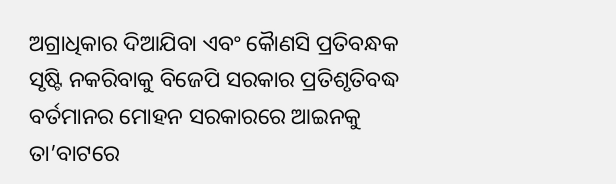ଅଗ୍ରାଧିକାର ଦିଆଯିବା ଏବଂ କୈାଣସି ପ୍ରତିବନ୍ଧକ ସୃଷ୍ଟି ନକରିବାକୁ ବିଜେପି ସରକାର ପ୍ରତିଶୃତିବଦ୍ଧ
ବର୍ତମାନର ମୋହନ ସରକାରରେ ଆଇନକୁ ତା’ବାଟରେ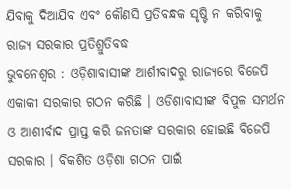ଯିବାକୁ ଦିଆଯିବ ଏବଂ କୌଣସି ପ୍ରତିବନ୍ଧକ ସୃଷ୍ଟି ନ କରିବାକୁ ରାଜ୍ୟ ସରକାର ପ୍ରତିଶ୍ରୁତିବଦ୍ଧ
ଭୁବନେଶ୍ୱର : ଓଡ଼ିଶାବାସୀଙ୍କ ଆର୍ଶୀବାଦରୁ ରାଜ୍ୟରେ ବିଜେପି ଏକାକୀ ସରକାର ଗଠନ କରିଛି । ଓଡିଶାବାସୀଙ୍କ ବିପୁଳ ସମର୍ଥନ ଓ ଆଶୀର୍ବାଦ ପ୍ରାପ୍ତ କରି ଜନତାଙ୍କ ସରକାର ହୋଇଛି ବିଜେପି ସରକାର । ବିକଶିତ ଓଡ଼ିଶା ଗଠନ ପାଇଁ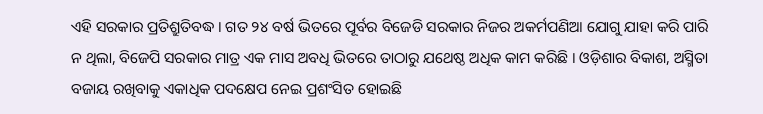ଏହି ସରକାର ପ୍ରତିଶ୍ରୁତିବଦ୍ଧ । ଗତ ୨୪ ବର୍ଷ ଭିତରେ ପୂର୍ବର ବିଜେଡି ସରକାର ନିଜର ଅକର୍ମପଣିଆ ଯୋଗୁ ଯାହା କରି ପାରି ନ ଥିଲା, ବିଜେପି ସରକାର ମାତ୍ର ଏକ ମାସ ଅବଧି ଭିତରେ ତାଠାରୁ ଯଥେଷ୍ଠ ଅଧିକ କାମ କରିଛି । ଓଡ଼ିଶାର ବିକାଶ, ଅସ୍ମିତା ବଜାୟ ରଖିବାକୁ ଏକାଧିକ ପଦକ୍ଷେପ ନେଇ ପ୍ରଶଂସିତ ହୋଇଛି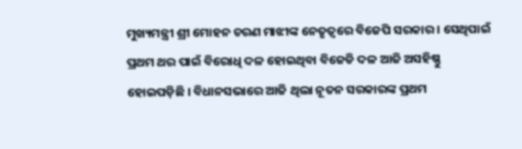ମୁଖ୍ୟମନ୍ତ୍ରୀ ଶ୍ରୀ ମୋହନ ଚରଣ ମାଝୀଙ୍କ ନେତୃତ୍ୱରେ ବିଜେପି ସରକାର । ସେଥିପାଇଁ ପ୍ରଥମ ଥର ପାଇଁ ବିରୋଧି ଦଳ ହୋଇଥିବା ବିଜେଡି ଦଳ ଆଜି ଅସହିଷ୍ଣୁ ହୋଇପଡ଼ିଛି । ବିଧାନସଭାରେ ଆଜି ଥିଲା ନୂତନ ସରକାରଙ୍କ ପ୍ରଥମ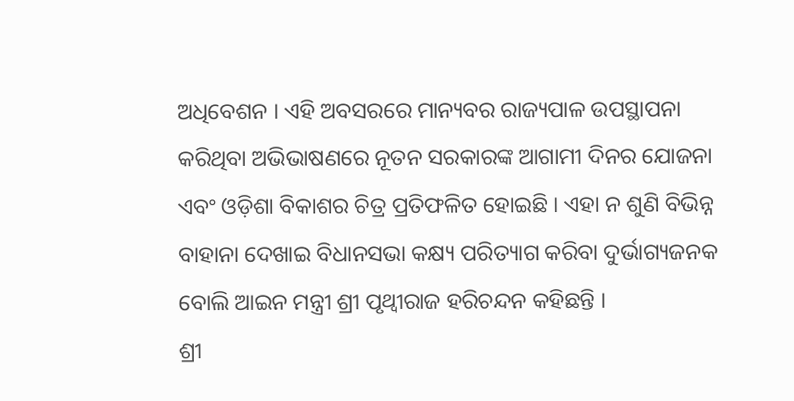ଅଧିବେଶନ । ଏହି ଅବସରରେ ମାନ୍ୟବର ରାଜ୍ୟପାଳ ଉପସ୍ଥାପନା କରିଥିବା ଅଭିଭାଷଣରେ ନୂତନ ସରକାରଙ୍କ ଆଗାମୀ ଦିନର ଯୋଜନା ଏବଂ ଓଡ଼ିଶା ବିକାଶର ଚିତ୍ର ପ୍ରତିଫଳିତ ହୋଇଛି । ଏହା ନ ଶୁଣି ବିଭିନ୍ନ ବାହାନା ଦେଖାଇ ବିଧାନସଭା କକ୍ଷ୍ୟ ପରିତ୍ୟାଗ କରିବା ଦୁର୍ଭାଗ୍ୟଜନକ ବୋଲି ଆଇନ ମନ୍ତ୍ରୀ ଶ୍ରୀ ପୃଥ୍ୱୀରାଜ ହରିଚନ୍ଦନ କହିଛନ୍ତି ।
ଶ୍ରୀ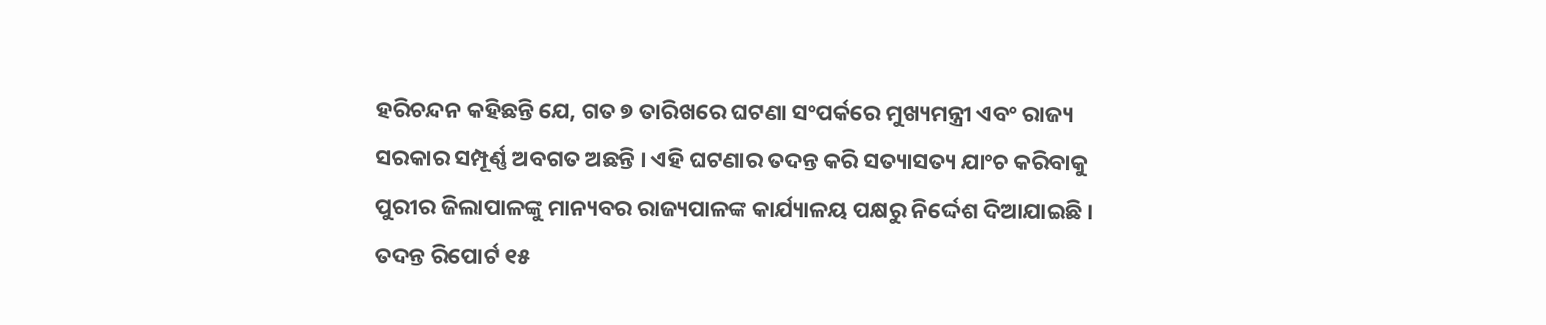ହରିଚନ୍ଦନ କହିଛନ୍ତି ଯେ, ଗତ ୭ ତାରିଖରେ ଘଟଣା ସଂପର୍କରେ ମୁଖ୍ୟମନ୍ତ୍ରୀ ଏବଂ ରାଜ୍ୟ ସରକାର ସମ୍ପୂର୍ଣ୍ଣ ଅବଗତ ଅଛନ୍ତି । ଏହି ଘଟଣାର ତଦନ୍ତ କରି ସତ୍ୟାସତ୍ୟ ଯାଂଚ କରିବାକୁ ପୁରୀର ଜିଲାପାଳଙ୍କୁ ମାନ୍ୟବର ରାଜ୍ୟପାଳଙ୍କ କାର୍ଯ୍ୟାଳୟ ପକ୍ଷରୁ ନିର୍ଦ୍ଦେଶ ଦିଆଯାଇଛି । ତଦନ୍ତ ରିପୋର୍ଟ ୧୫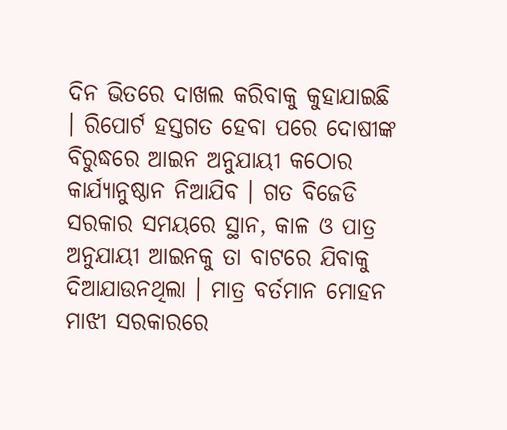ଦିନ ଭିତରେ ଦାଖଲ କରିବାକୁ କୁହାଯାଇଛି । ରିପୋର୍ଟ ହସ୍ତଗତ ହେବା ପରେ ଦୋଷୀଙ୍କ ବିରୁଦ୍ଧରେ ଆଇନ ଅନୁଯାୟୀ କଠୋର କାର୍ଯ୍ୟାନୁଷ୍ଠାନ ନିଆଯିବ । ଗତ ବିଜେଡି ସରକାର ସମୟରେ ସ୍ଥାନ, କାଳ ଓ ପାତ୍ର ଅନୁଯାୟୀ ଆଇନକୁ ତା ବାଟରେ ଯିବାକୁ ଦିଆଯାଉନଥିଲା । ମାତ୍ର ବର୍ତମାନ ମୋହନ ମାଝୀ ସରକାରରେ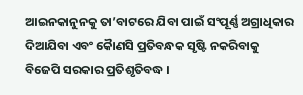ଆଇନକାନୁନକୁ ତା’ବାଟରେ ଯିବା ପାଇଁ ସଂପୂର୍ଣ୍ଣ ଅଗ୍ରାଧିକାର ଦିଆଯିବା ଏବଂ କୈାଣସି ପ୍ରତିବନ୍ଧକ ସୃଷ୍ଟି ନକରିବାକୁ ବିଜେପି ସରକାର ପ୍ରତିଶୃତିବଦ୍ଧ ।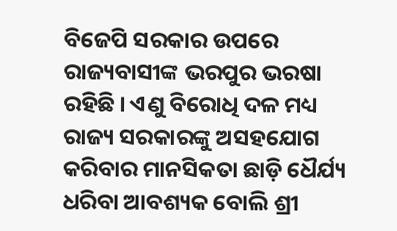ବିଜେପି ସରକାର ଉପରେ ରାଜ୍ୟବାସୀଙ୍କ ଭରପୁର ଭରଷା ରହିଛି । ଏଣୁ ବିରୋଧି ଦଳ ମଧ୍ୟ ରାଜ୍ୟ ସରକାରଙ୍କୁ ଅସହଯୋଗ କରିବାର ମାନସିକତା ଛାଡ଼ି ଧୈର୍ଯ୍ୟ ଧରିବା ଆବଶ୍ୟକ ବୋଲି ଶ୍ରୀ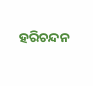ହରିଚନ୍ଦନ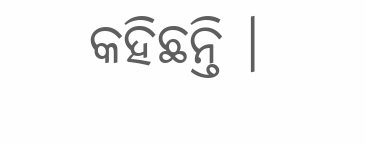କହିଛନ୍ତି ।